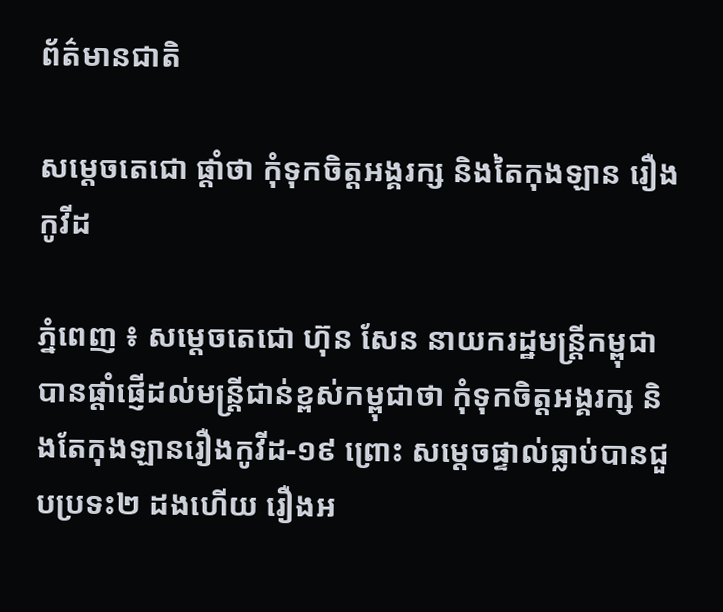ព័ត៌មានជាតិ

សម្ដេចតេជោ ផ្តាំថា កុំទុកចិត្តអង្គរក្ស និងតៃកុងឡាន រឿងកូវីដ

ភ្នំពេញ ៖ សម្តេចតេជោ ហ៊ុន សែន នាយករដ្ឋមន្ត្រីកម្ពុជា បានផ្តាំផ្ញើដល់មន្រ្តីជាន់ខ្ពស់កម្ពុជាថា កុំទុកចិត្តអង្គរក្ស និងតែកុងឡានរឿងកូវីដ-១៩ ព្រោះ សម្តេចផ្ទាល់ធ្លាប់បានជួបប្រទះ២ ដងហើយ រឿងអ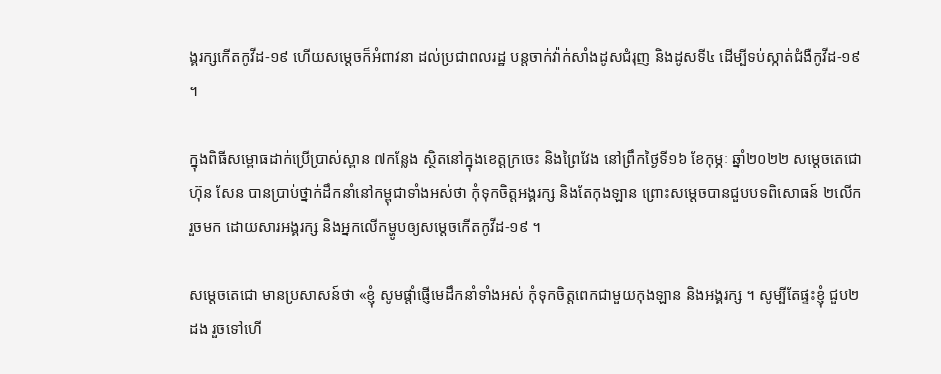ង្គរក្សកើតកូវីដ-១៩ ហើយសម្ដេចក៏អំពាវនា ដល់ប្រជាពលរដ្ឋ បន្ដចាក់វ៉ាក់សាំងដូសជំរុញ និងដូសទី៤ ដើម្បីទប់ស្កាត់ជំងឺកូវីដ-១៩ ។

ក្នុងពិធីសម្ពោធដាក់ប្រើប្រាស់ស្ពាន ៧កន្លែង ស្ថិតនៅក្នុងខេត្តក្រចេះ និងព្រៃវែង នៅព្រឹកថ្ងៃទី១៦ ខែកុម្ភៈ ឆ្នាំ២០២២ សម្តេចតេជោ ហ៊ុន សែន បានប្រាប់ថ្នាក់ដឹកនាំនៅកម្ពុជាទាំងអស់ថា កុំទុកចិត្តអង្គរក្ស និងតែកុងឡាន ព្រោះសម្តេចបានជួបបទពិសោធន៍ ២លើករួចមក ដោយសារអង្គរក្ស និងអ្នកលើកម្ហូបឲ្យសម្ដេចកើតកូវីដ-១៩ ។

សម្ដេចតេជោ មានប្រសាសន៍ថា «ខ្ញុំ សូមផ្ដាំផ្ញើមេដឹកនាំទាំងអស់ កុំទុកចិត្តពេកជាមួយកុងឡាន និងអង្គរក្ស ។ សូម្បីតែផ្ទះខ្ញុំ ជួប២ដង រួចទៅហើ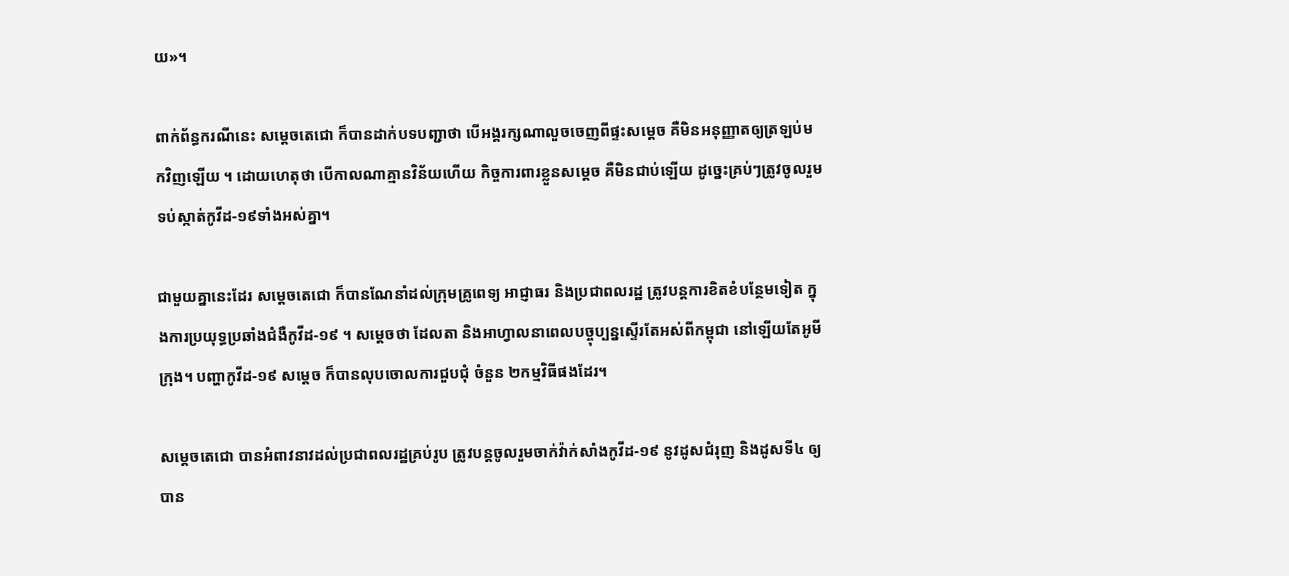យ»។

ពាក់ព័ន្ធករណីនេះ សម្ដេចតេជោ ក៏បានដាក់បទបញ្ជាថា បើអង្គរក្សណាលួចចេញពីផ្ទះសម្ដេច គឺមិនអនុញ្ញាតឲ្យត្រឡប់មកវិញឡើយ ។ ដោយហេតុថា បើកាលណាគ្មានវិន័យហើយ កិច្ចការពារខ្លួនសម្ដេច គឺមិនជាប់ឡើយ ដូច្នេះគ្រប់ៗត្រូវចូលរួមទប់ស្កាត់កូវីដ-១៩ទាំងអស់គ្នា។

ជាមួយគ្នានេះដែរ សម្ដេចតេជោ ក៏បានណែនាំដល់ក្រុមគ្រូពេទ្យ អាជ្ញាធរ និងប្រជាពលរដ្ឋ ត្រូវបន្ដការខិតខំបន្ថែមទៀត ក្នុងការប្រយុទ្ធប្រឆាំងជំងឺកូវីដ-១៩ ។ សម្ដេចថា ដែលតា និងអាហ្វាលនាពេលបច្ចុប្បន្នស្ទើរតែអស់ពីកម្ពុជា នៅឡើយតែអូមីក្រុង។ បញ្ហាកូវីដ-១៩ សម្ដេច ក៏បានលុបចោលការជួបជុំ ចំនួន ២កម្មវិធីផងដែរ។

សម្ដេចតេជោ បានអំពាវនាវដល់ប្រជាពលរដ្ឋគ្រប់រូប ត្រូវបន្ដចូលរួមចាក់វ៉ាក់សាំងកូវីដ-១៩ នូវដូសជំរុញ និងដូសទី៤ ឲ្យបាន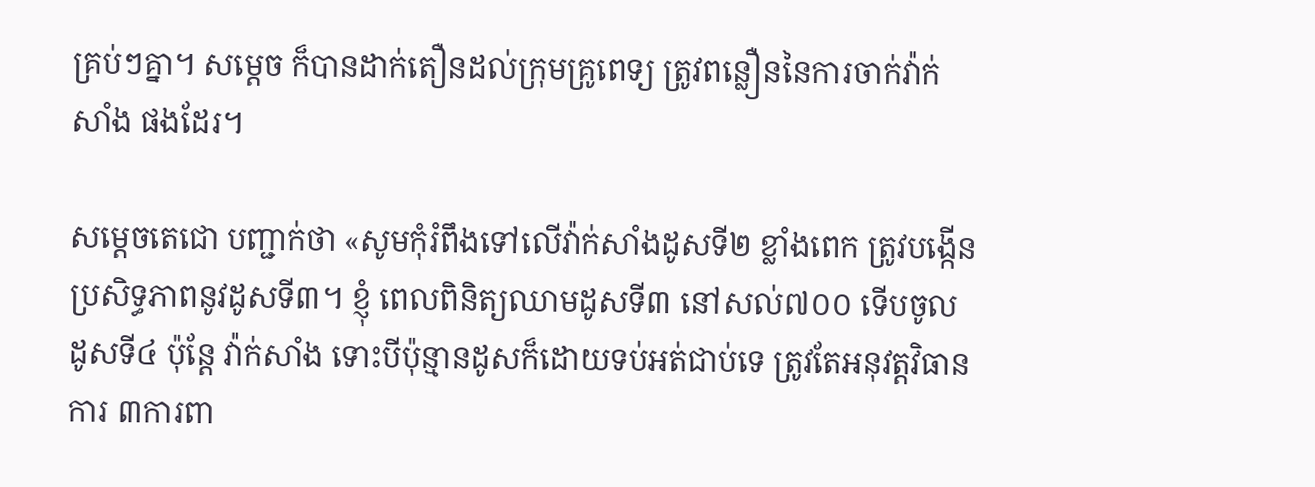គ្រប់ៗគ្នា។ សម្ដេច ក៏បានដាក់តឿនដល់ក្រុមគ្រូពេទ្យ ត្រូវពន្លឿននៃការចាក់វ៉ាក់សាំង ផងដែរ។

សម្ដេចតេជោ បញ្ជាក់ថា «សូមកុំរំពឹងទៅលើវ៉ាក់សាំងដូសទី២ ខ្លាំងពេក ត្រូវបង្កើនប្រសិទ្ធភាពនូវដូសទី៣។ ខ្ញុំ ពេលពិនិត្យឈាមដូសទី៣ នៅសល់៧០០ ទើបចូលដូសទី៤ ប៉ុន្ដែ វ៉ាក់សាំង ទោះបីប៉ុន្មានដូសក៏ដោយទប់អត់ជាប់ទេ ត្រូវតែអនុវត្តវិធានការ ៣ការពា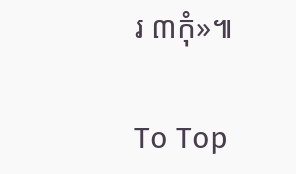រ ៣កុំ»៕

To Top